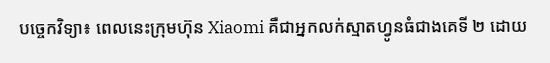បច្ចេកវិទ្យា៖ ពេលនេះក្រុមហ៊ុន Xiaomi គឺជាអ្នកលក់ស្មាតហ្វូនធំជាងគេទី ២ ដោយ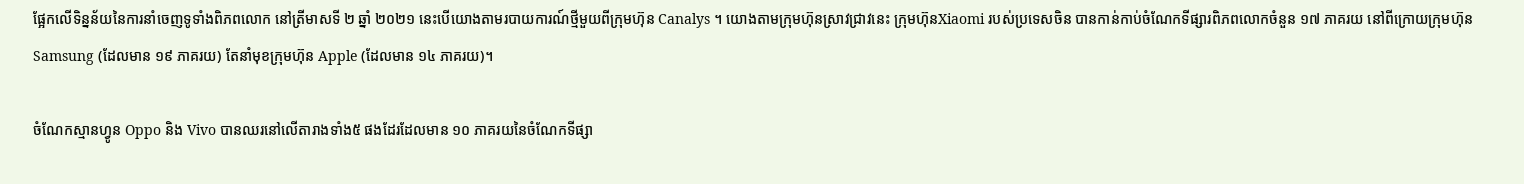ផ្អែកលើទិន្នន័យនៃការនាំចេញទូទាំងពិភពលោក នៅត្រីមាសទី ២ ឆ្នាំ ២០២១ នេះបើយោងតាមរបាយការណ៍ថ្មីមួយពីក្រុមហ៊ុន Canalys ។ យោងតាមក្រុមហ៊ុនស្រាវជ្រាវនេះ ក្រុមហ៊ុនXiaomi របស់ប្រទេសចិន បានកាន់កាប់ចំណែកទីផ្សារពិភពលោកចំនួន ១៧ ភាគរយ នៅពីក្រោយក្រុមហ៊ុន Samsung (ដែលមាន ១៩ ភាគរយ) តែនាំមុខក្រុមហ៊ុន Apple (ដែលមាន ១៤ ភាគរយ)។

ចំណែកស្មានហ្វូន Oppo និង Vivo បានឈរនៅលើតារាងទាំង៥ ផងដែរដែលមាន ១០ ភាគរយនៃចំណែកទីផ្សា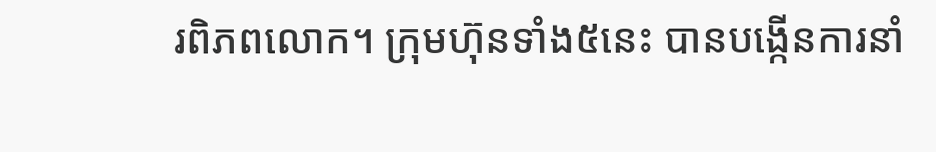រពិភពលោក។ ក្រុមហ៊ុនទាំង៥នេះ បានបង្កើនការនាំ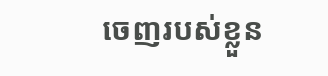ចេញរបស់ខ្លួន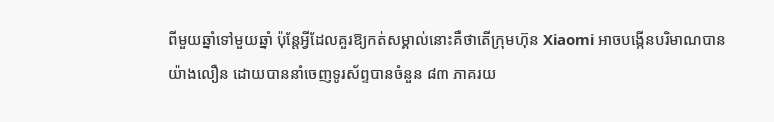ពីមួយឆ្នាំទៅមួយឆ្នាំ ប៉ុន្តែអ្វីដែលគួរឱ្យកត់សម្គាល់នោះគឺថាតើក្រុមហ៊ុន Xiaomi អាចបង្កើនបរិមាណបានយ៉ាងលឿន ដោយបាននាំចេញទូរស័ព្ទបានចំនួន ៨៣ ភាគរយ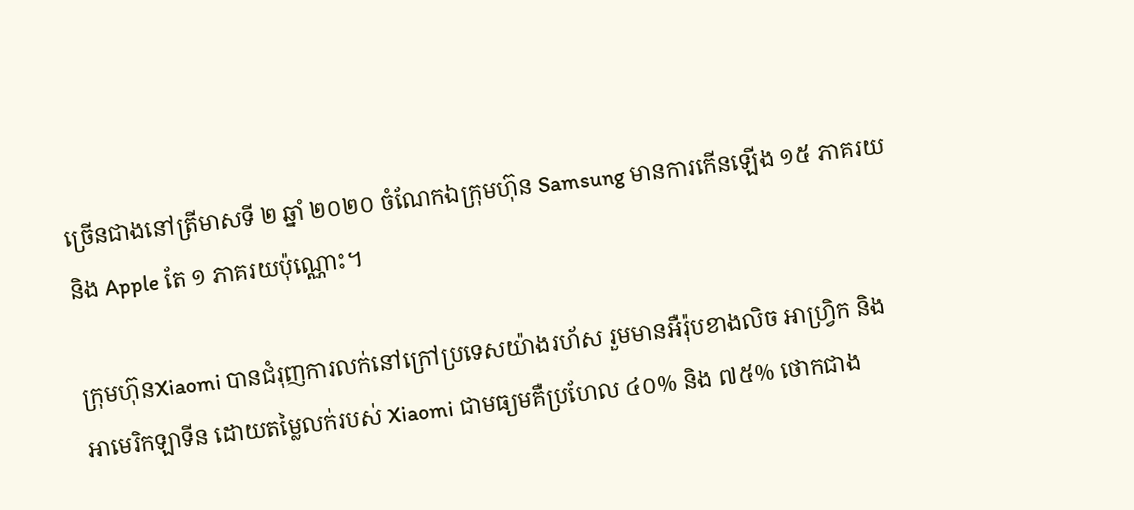ច្រើនជាងនៅត្រីមាសទី ២ ឆ្នាំ ២០២០ ចំណែកឯក្រុមហ៊ុន Samsung មានការកើនឡើង ១៥ ភាគរយនិង Apple តែ ១ ភាគរយប៉ុណ្ណោះ។

ក្រុមហ៊ុនXiaomi បានជំរុញការលក់នៅក្រៅប្រទេសយ៉ាងរហ័ស រួមមានអឺរ៉ុបខាងលិច អាហ្វ្រិក និងអាមេរិកឡាទីន ដោយតម្លៃលក់របស់ Xiaomi ជាមធ្យមគឺប្រហែល ៤០% និង ៧៥% ថោកជាង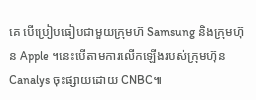គេ បើប្រៀបធៀបជាមួយក្រុមហ៊ Samsung និងក្រុមហ៊ុន Apple ។នេះបើតាមការលើកឡើងរបស់ក្រុមហ៊ុន Canalys ចុះផ្សាយដោយ CNBC៕